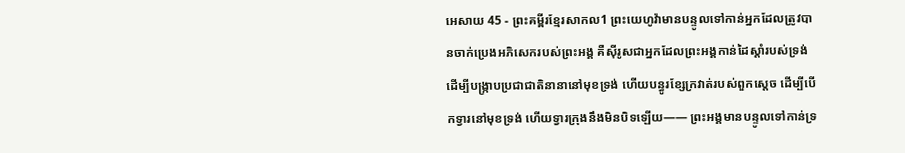អេសាយ 45 - ព្រះគម្ពីរខ្មែរសាកល1 ព្រះយេហូវ៉ាមានបន្ទូលទៅកាន់អ្នកដែលត្រូវបានចាក់ប្រេងអភិសេករបស់ព្រះអង្គ គឺស៊ីរូសជាអ្នកដែលព្រះអង្គកាន់ដៃស្ដាំរបស់ទ្រង់ ដើម្បីបង្ក្រាបប្រជាជាតិនានានៅមុខទ្រង់ ហើយបន្ធូរខ្សែក្រវាត់របស់ពួកស្ដេច ដើម្បីបើកទ្វារនៅមុខទ្រង់ ហើយទ្វារក្រុងនឹងមិនបិទឡើយ—— ព្រះអង្គមានបន្ទូលទៅកាន់ទ្រ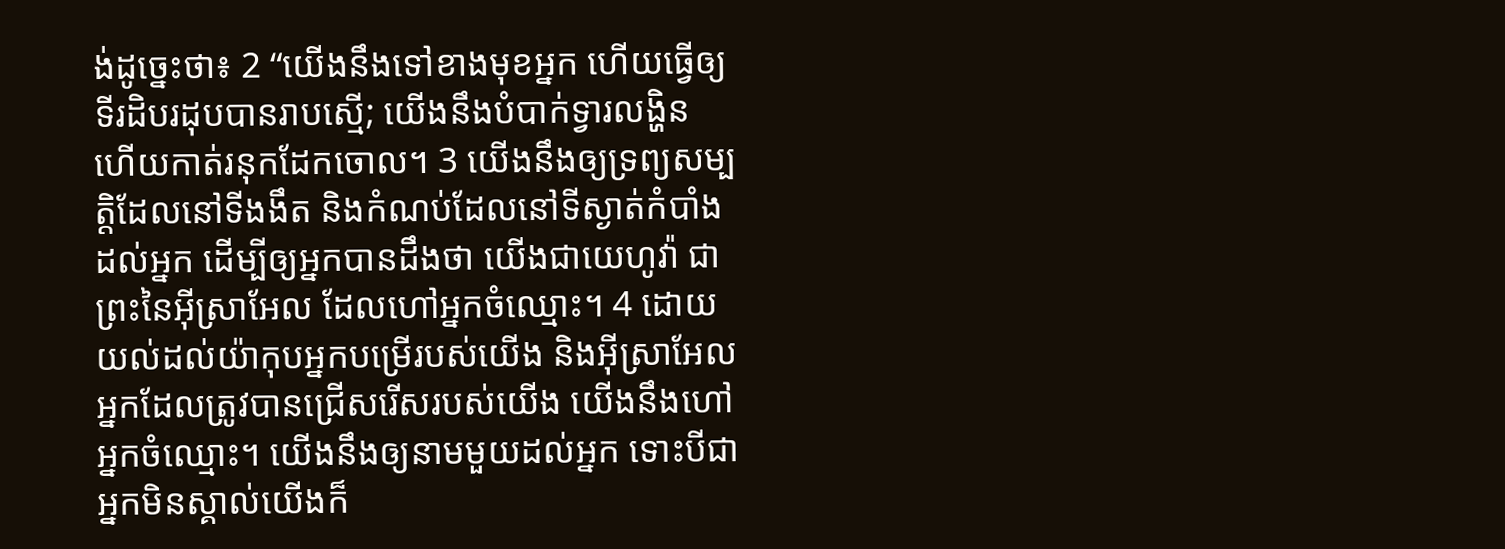ង់ដូច្នេះថា៖ 2 “យើងនឹងទៅខាងមុខអ្នក ហើយធ្វើឲ្យទីរដិបរដុបបានរាបស្មើ; យើងនឹងបំបាក់ទ្វារលង្ហិន ហើយកាត់រនុកដែកចោល។ 3 យើងនឹងឲ្យទ្រព្យសម្បត្តិដែលនៅទីងងឹត និងកំណប់ដែលនៅទីស្ងាត់កំបាំងដល់អ្នក ដើម្បីឲ្យអ្នកបានដឹងថា យើងជាយេហូវ៉ា ជាព្រះនៃអ៊ីស្រាអែល ដែលហៅអ្នកចំឈ្មោះ។ 4 ដោយយល់ដល់យ៉ាកុបអ្នកបម្រើរបស់យើង និងអ៊ីស្រាអែលអ្នកដែលត្រូវបានជ្រើសរើសរបស់យើង យើងនឹងហៅអ្នកចំឈ្មោះ។ យើងនឹងឲ្យនាមមួយដល់អ្នក ទោះបីជាអ្នកមិនស្គាល់យើងក៏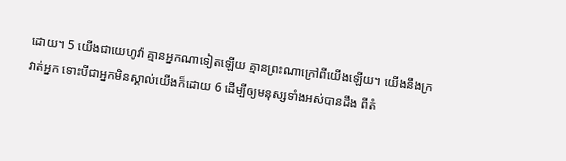ដោយ។ 5 យើងជាយេហូវ៉ា គ្មានអ្នកណាទៀតឡើយ គ្មានព្រះណាក្រៅពីយើងឡើយ។ យើងនឹងក្រវាត់អ្នក ទោះបីជាអ្នកមិនស្គាល់យើងក៏ដោយ 6 ដើម្បីឲ្យមនុស្សទាំងអស់បានដឹង ពីតំ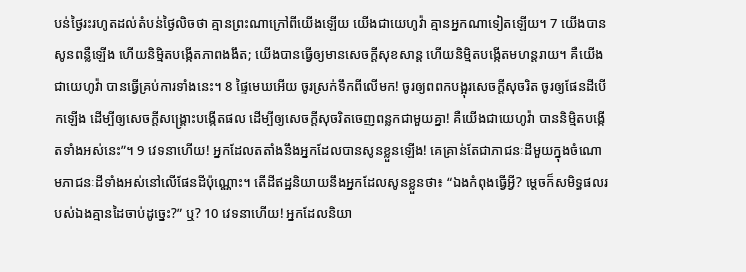បន់ថ្ងៃរះរហូតដល់តំបន់ថ្ងៃលិចថា គ្មានព្រះណាក្រៅពីយើងឡើយ យើងជាយេហូវ៉ា គ្មានអ្នកណាទៀតឡើយ។ 7 យើងបានសូនពន្លឺឡើង ហើយនិម្មិតបង្កើតភាពងងឹត; យើងបានធ្វើឲ្យមានសេចក្ដីសុខសាន្ត ហើយនិម្មិតបង្កើតមហន្តរាយ។ គឺយើងជាយេហូវ៉ា បានធ្វើគ្រប់ការទាំងនេះ។ 8 ផ្ទៃមេឃអើយ ចូរស្រក់ទឹកពីលើមក! ចូរឲ្យពពកបង្អុរសេចក្ដីសុចរិត ចូរឲ្យផែនដីបើកឡើង ដើម្បីឲ្យសេចក្ដីសង្គ្រោះបង្កើតផល ដើម្បីឲ្យសេចក្ដីសុចរិតចេញពន្លកជាមួយគ្នា! គឺយើងជាយេហូវ៉ា បាននិម្មិតបង្កើតទាំងអស់នេះ”។ 9 វេទនាហើយ! អ្នកដែលតតាំងនឹងអ្នកដែលបានសូនខ្លួនឡើង! គេគ្រាន់តែជាភាជនៈដីមួយក្នុងចំណោមភាជនៈដីទាំងអស់នៅលើផែនដីប៉ុណ្ណោះ។ តើដីឥដ្ឋនិយាយនឹងអ្នកដែលសូនខ្លួនថា៖ “ឯងកំពុងធ្វើអ្វី? ម្ដេចក៏សមិទ្ធផលរបស់ឯងគ្មានដៃចាប់ដូច្នេះ?” ឬ? 10 វេទនាហើយ! អ្នកដែលនិយា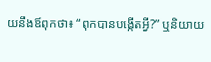យនឹងឪពុកថា៖ “ពុកបានបង្កើតអ្វី?” ឬនិយាយ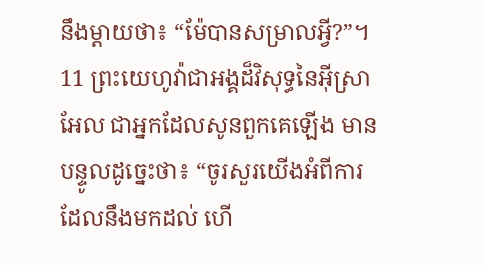នឹងម្ដាយថា៖ “ម៉ែបានសម្រាលអ្វី?”។ 11 ព្រះយេហូវ៉ាជាអង្គដ៏វិសុទ្ធនៃអ៊ីស្រាអែល ជាអ្នកដែលសូនពួកគេឡើង មានបន្ទូលដូច្នេះថា៖ “ចូរសួរយើងអំពីការដែលនឹងមកដល់ ហើ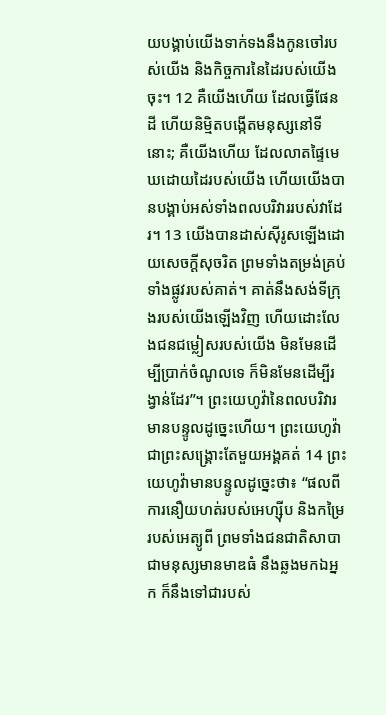យបង្គាប់យើងទាក់ទងនឹងកូនចៅរបស់យើង និងកិច្ចការនៃដៃរបស់យើងចុះ។ 12 គឺយើងហើយ ដែលធ្វើផែនដី ហើយនិម្មិតបង្កើតមនុស្សនៅទីនោះ; គឺយើងហើយ ដែលលាតផ្ទៃមេឃដោយដៃរបស់យើង ហើយយើងបានបង្គាប់អស់ទាំងពលបរិវាររបស់វាដែរ។ 13 យើងបានដាស់ស៊ីរូសឡើងដោយសេចក្ដីសុចរិត ព្រមទាំងតម្រង់គ្រប់ទាំងផ្លូវរបស់គាត់។ គាត់នឹងសង់ទីក្រុងរបស់យើងឡើងវិញ ហើយដោះលែងជនជម្លៀសរបស់យើង មិនមែនដើម្បីប្រាក់ចំណូលទេ ក៏មិនមែនដើម្បីរង្វាន់ដែរ”។ ព្រះយេហូវ៉ានៃពលបរិវារ មានបន្ទូលដូច្នេះហើយ។ ព្រះយេហូវ៉ាជាព្រះសង្គ្រោះតែមួយអង្គគត់ 14 ព្រះយេហូវ៉ាមានបន្ទូលដូច្នេះថា៖ “ផលពីការនឿយហត់របស់អេហ្ស៊ីប និងកម្រៃរបស់អេត្យូពី ព្រមទាំងជនជាតិសាបាជាមនុស្សមានមាឌធំ នឹងឆ្លងមកឯអ្នក ក៏នឹងទៅជារបស់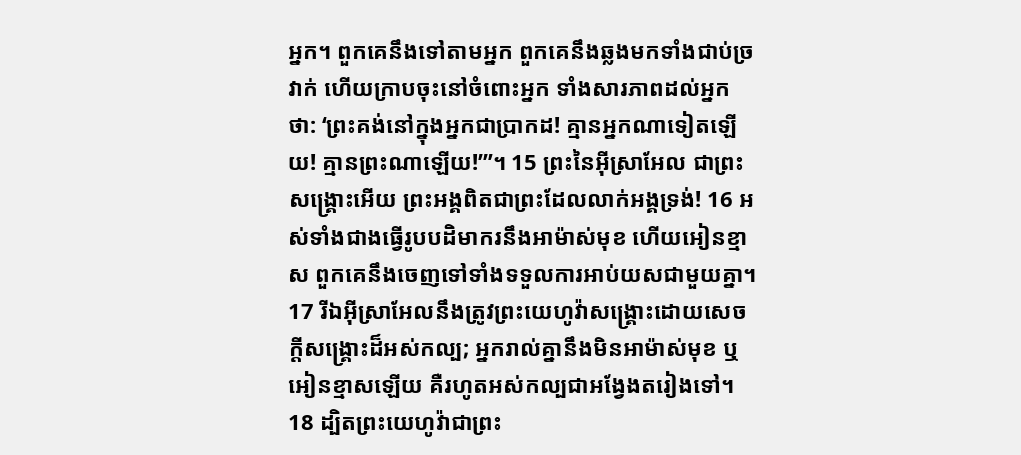អ្នក។ ពួកគេនឹងទៅតាមអ្នក ពួកគេនឹងឆ្លងមកទាំងជាប់ច្រវាក់ ហើយក្រាបចុះនៅចំពោះអ្នក ទាំងសារភាពដល់អ្នកថា: ‘ព្រះគង់នៅក្នុងអ្នកជាប្រាកដ! គ្មានអ្នកណាទៀតឡើយ! គ្មានព្រះណាឡើយ!’”។ 15 ព្រះនៃអ៊ីស្រាអែល ជាព្រះសង្គ្រោះអើយ ព្រះអង្គពិតជាព្រះដែលលាក់អង្គទ្រង់! 16 អស់ទាំងជាងធ្វើរូបបដិមាករនឹងអាម៉ាស់មុខ ហើយអៀនខ្មាស ពួកគេនឹងចេញទៅទាំងទទួលការអាប់យសជាមួយគ្នា។ 17 រីឯអ៊ីស្រាអែលនឹងត្រូវព្រះយេហូវ៉ាសង្គ្រោះដោយសេចក្ដីសង្គ្រោះដ៏អស់កល្ប; អ្នករាល់គ្នានឹងមិនអាម៉ាស់មុខ ឬអៀនខ្មាសឡើយ គឺរហូតអស់កល្បជាអង្វែងតរៀងទៅ។ 18 ដ្បិតព្រះយេហូវ៉ាជាព្រះ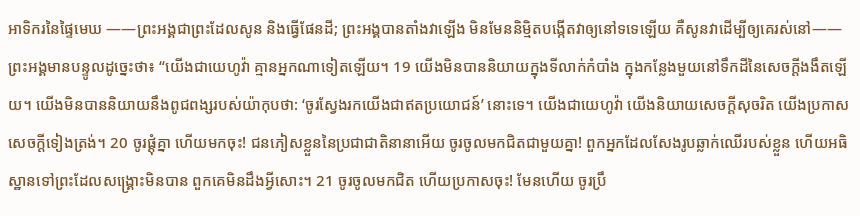អាទិករនៃផ្ទៃមេឃ ——ព្រះអង្គជាព្រះដែលសូន និងធ្វើផែនដី; ព្រះអង្គបានតាំងវាឡើង មិនមែននិម្មិតបង្កើតវាឲ្យនៅទទេឡើយ គឺសូនវាដើម្បីឲ្យគេរស់នៅ—— ព្រះអង្គមានបន្ទូលដូច្នេះថា៖ “យើងជាយេហូវ៉ា គ្មានអ្នកណាទៀតឡើយ។ 19 យើងមិនបាននិយាយក្នុងទីលាក់កំបាំង ក្នុងកន្លែងមួយនៅទឹកដីនៃសេចក្ដីងងឹតឡើយ។ យើងមិនបាននិយាយនឹងពូជពង្សរបស់យ៉ាកុបថា: ‘ចូរស្វែងរកយើងជាឥតប្រយោជន៍’ នោះទេ។ យើងជាយេហូវ៉ា យើងនិយាយសេចក្ដីសុចរិត យើងប្រកាសសេចក្ដីទៀងត្រង់។ 20 ចូរផ្ដុំគ្នា ហើយមកចុះ! ជនភៀសខ្លួននៃប្រជាជាតិនានាអើយ ចូរចូលមកជិតជាមួយគ្នា! ពួកអ្នកដែលសែងរូបឆ្លាក់ឈើរបស់ខ្លួន ហើយអធិស្ឋានទៅព្រះដែលសង្គ្រោះមិនបាន ពួកគេមិនដឹងអ្វីសោះ។ 21 ចូរចូលមកជិត ហើយប្រកាសចុះ! មែនហើយ ចូរប្រឹ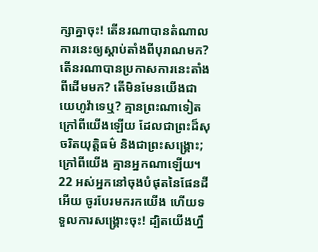ក្សាគ្នាចុះ! តើនរណាបានតំណាលការនេះឲ្យស្ដាប់តាំងពីបុរាណមក? តើនរណាបានប្រកាសការនេះតាំងពីដើមមក? តើមិនមែនយើងជាយេហូវ៉ាទេឬ? គ្មានព្រះណាទៀតក្រៅពីយើងឡើយ ដែលជាព្រះដ៏សុចរិតយុត្តិធម៌ និងជាព្រះសង្គ្រោះ; ក្រៅពីយើង គ្មានអ្នកណាឡើយ។ 22 អស់អ្នកនៅចុងបំផុតនៃផែនដីអើយ ចូរបែរមករកយើង ហើយទទួលការសង្គ្រោះចុះ! ដ្បិតយើងហ្នឹ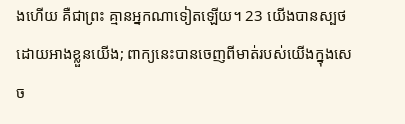ងហើយ គឺជាព្រះ គ្មានអ្នកណាទៀតឡើយ។ 23 យើងបានស្បថដោយអាងខ្លួនយើង; ពាក្យនេះបានចេញពីមាត់របស់យើងក្នុងសេច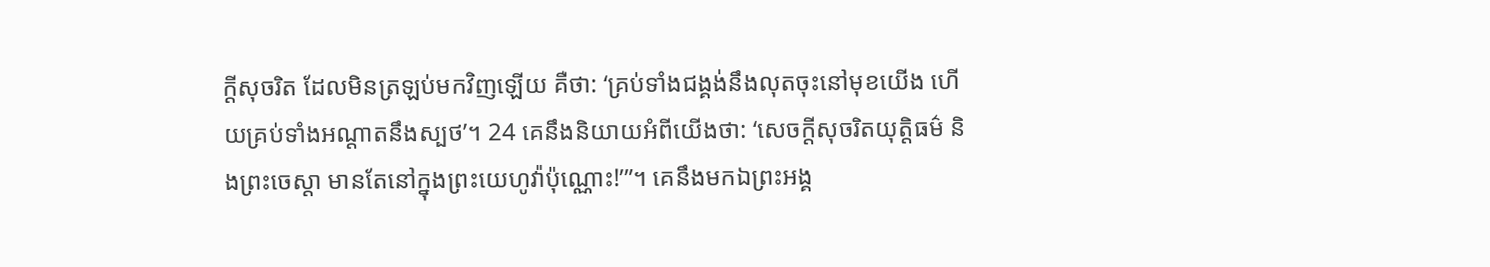ក្ដីសុចរិត ដែលមិនត្រឡប់មកវិញឡើយ គឺថា: ‘គ្រប់ទាំងជង្គង់នឹងលុតចុះនៅមុខយើង ហើយគ្រប់ទាំងអណ្ដាតនឹងស្បថ’។ 24 គេនឹងនិយាយអំពីយើងថា: ‘សេចក្ដីសុចរិតយុត្តិធម៌ និងព្រះចេស្ដា មានតែនៅក្នុងព្រះយេហូវ៉ាប៉ុណ្ណោះ!’”។ គេនឹងមកឯព្រះអង្គ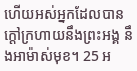ហើយអស់អ្នកដែលបានក្ដៅក្រហាយនឹងព្រះអង្គ នឹងអាម៉ាស់មុខ។ 25 អ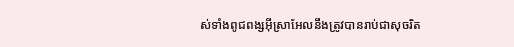ស់ទាំងពូជពង្សអ៊ីស្រាអែលនឹងត្រូវបានរាប់ជាសុចរិត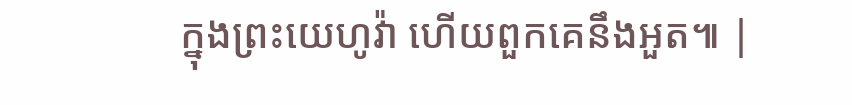ក្នុងព្រះយេហូវ៉ា ហើយពួកគេនឹងអួត៕ |